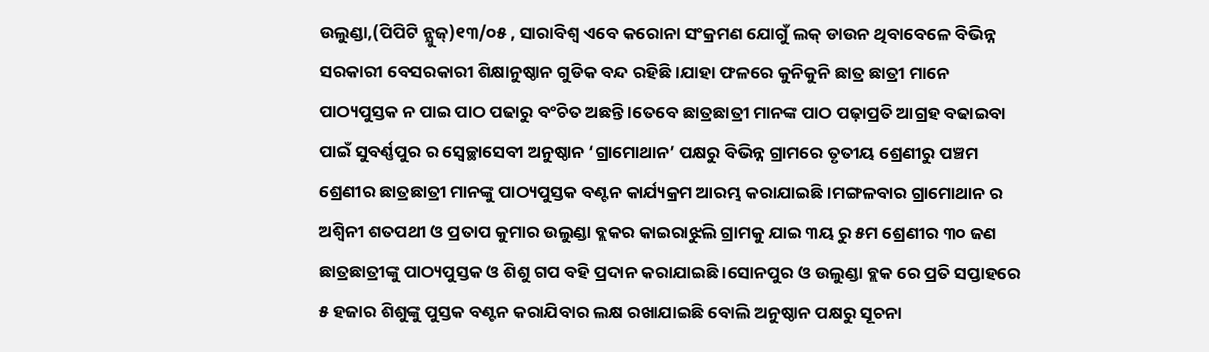ଉଲୁଣ୍ଡା,(ପିପିଟି ନ୍ଯୁଜ୍)୧୩/୦୫ , ସାରାବିଶ୍ୱ ଏବେ କରୋନା ସଂକ୍ରମଣ ଯୋଗୁଁ ଲକ୍ ଡାଉନ ଥିବାବେଳେ ବିଭିନ୍ନ ସରକାରୀ ବେସରକାରୀ ଶିକ୍ଷାନୁଷ୍ଠାନ ଗୁଡିକ ବନ୍ଦ ରହିଛି ।ଯାହା ଫଳରେ କୁନିକୁନି ଛାତ୍ର ଛାତ୍ରୀ ମାନେ ପାଠ୍ୟପୁସ୍ତକ ନ ପାଇ ପାଠ ପଢାରୁ ବଂଚିତ ଅଛନ୍ତି ।ତେବେ ଛାତ୍ରଛାତ୍ରୀ ମାନଙ୍କ ପାଠ ପଢ଼ାପ୍ରତି ଆଗ୍ରହ ବଢାଇବା ପାଇଁ ସୁବର୍ଣ୍ଣପୁର ର ସ୍ବେଚ୍ଛାସେବୀ ଅନୁଷ୍ଠାନ ‘ଗ୍ରାମୋଥାନ’ ପକ୍ଷରୁ ବିଭିନ୍ନ ଗ୍ରାମରେ ତୃତୀୟ ଶ୍ରେଣୀରୁ ପଞ୍ଚମ ଶ୍ରେଣୀର ଛାତ୍ରଛାତ୍ରୀ ମାନଙ୍କୁ ପାଠ୍ୟପୁସ୍ତକ ବଣ୍ଟନ କାର୍ଯ୍ୟକ୍ରମ ଆରମ୍ଭ କରାଯାଇଛି ।ମଙ୍ଗଳବାର ଗ୍ରାମୋଥାନ ର ଅଶ୍ୱିନୀ ଶତପଥୀ ଓ ପ୍ରତାପ କୁମାର ଉଲୁଣ୍ଡା ବ୍ଲକର କାଇରାଝୁଲି ଗ୍ରାମକୁ ଯାଇ ୩ୟ ରୁ ୫ମ ଶ୍ରେଣୀର ୩୦ ଜଣ ଛାତ୍ରଛାତ୍ରୀଙ୍କୁ ପାଠ୍ୟପୁସ୍ତକ ଓ ଶିଶୁ ଗପ ବହି ପ୍ରଦାନ କରାଯାଇଛି ।ସୋନପୁର ଓ ଉଲୁଣ୍ଡା ବ୍ଲକ ରେ ପ୍ରତି ସପ୍ତାହରେ ୫ ହଜାର ଶିଶୁଙ୍କୁ ପୁସ୍ତକ ବଣ୍ଟନ କରାଯିବାର ଲକ୍ଷ ରଖାଯାଇଛି ବୋଲି ଅନୁଷ୍ଠାନ ପକ୍ଷରୁ ସୂଚନା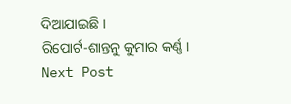ଦିଆଯାଇଛି ।
ରିପୋର୍ଟ-ଶାନ୍ତନୁ କୁମାର କର୍ଣ୍ଣ ।
Next Post